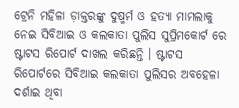ଟ୍ରେନି ମହିଳା ଡ଼ାକ୍ତରଙ୍କୁ ଦୁଷ୍ମର୍ମ ଓ ହତ୍ୟା ମାମଲାକୁ ନେଇ ସିବିଆଇ ଓ କଲକାତା ପୁଲିସ ସୁପ୍ରିମକୋର୍ଟ ରେ ଷ୍ଟାଟସ ରିପୋର୍ଟ ଦାଖଲ କରିଛନ୍ତି । ଷ୍ଟାଟସ ରିପୋର୍ଟରେ ସିବିଆଇ କଲକାତା ପୁଲିସର ଅବହେଳା ଦର୍ଶାଇ ଥିବା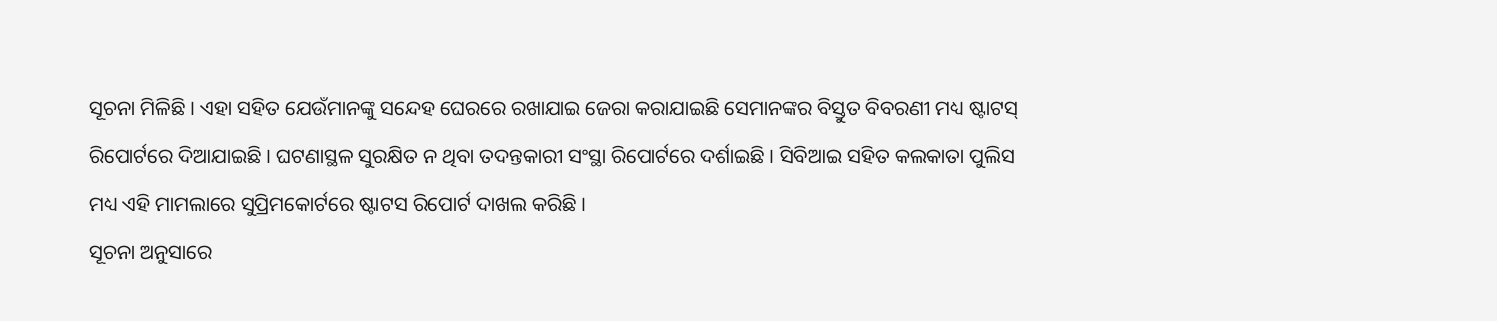ସୂଚନା ମିଳିଛି । ଏହା ସହିତ ଯେଉଁମାନଙ୍କୁ ସନ୍ଦେହ ଘେରରେ ରଖାଯାଇ ଜେରା କରାଯାଇଛି ସେମାନଙ୍କର ବିସ୍ତୁତ ବିବରଣୀ ମଧ୍ୟ ଷ୍ଟାଟସ୍ ରିପୋର୍ଟରେ ଦିଆଯାଇଛି । ଘଟଣାସ୍ଥଳ ସୁରକ୍ଷିତ ନ ଥିବା ତଦନ୍ତକାରୀ ସଂସ୍ଥା ରିପୋର୍ଟରେ ଦର୍ଶାଇଛି । ସିବିଆଇ ସହିତ କଲକାତା ପୁଲିସ ମଧ୍ୟ ଏହି ମାମଲାରେ ସୁପ୍ରିମକୋର୍ଟରେ ଷ୍ଟାଟସ ରିପୋର୍ଟ ଦାଖଲ କରିଛି ।
ସୂଚନା ଅନୁସାରେ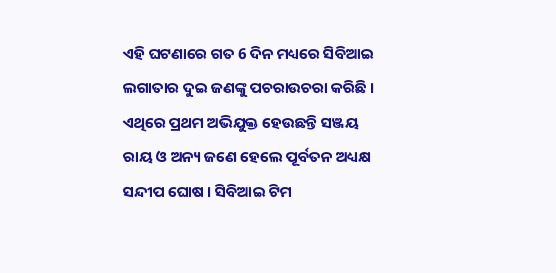ଏହି ଘଟଣାରେ ଗତ 6 ଦିନ ମଧ୍ୟରେ ସିବିଆଇ ଲଗାତାର ଦୁଇ ଜଣଙ୍କୁ ପଚରାଉଚରା କରିଛି । ଏଥିରେ ପ୍ରଥମ ଅଭିଯୁକ୍ତ ହେଉଛନ୍ତି ସଞ୍ଜୟ ରାୟ ଓ ଅନ୍ୟ ଜଣେ ହେଲେ ପୂର୍ବତନ ଅଧ୍ୟକ୍ଷ ସନ୍ଦୀପ ଘୋଷ । ସିବିଆଇ ଟିମ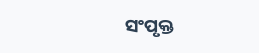ସଂପୃକ୍ତ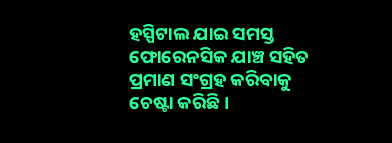ହସ୍ପିଟାଲ ଯାଇ ସମସ୍ତ ଫୋରେନସିକ ଯାଞ୍ଚ ସହିତ ପ୍ରମାଣ ସଂଗ୍ରହ କରିବାକୁ ଚେଷ୍ଟା କରିଛି ।